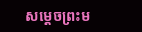សម្តេចព្រះម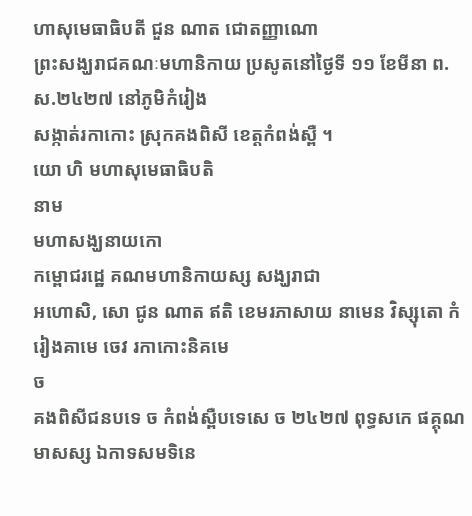ហាសុមេធាធិបតី ជួន ណាត ជោតញ្ញាណោ
ព្រះសង្ឃរាជគណៈមហានិកាយ ប្រសូតនៅថ្ងៃទី ១១ ខែមីនា ព.ស.២៤២៧ នៅភូមិកំរៀង
សង្កាត់រកាកោះ ស្រុកគងពិសី ខេត្តកំពង់ស្ពឺ ។
យោ ហិ មហាសុមេធាធិបតិ
នាម
មហាសង្ឃនាយកោ
កម្ពោជរដ្ឋេ គណមហានិកាយស្ស សង្ឃរាជា
អហោសិ, សោ ជូន ណាត ឥតិ ខេមរភាសាយ នាមេន វិស្សុតោ កំរៀងគាមេ ចេវ រកាកោះនិគមេ
ច
គងពិសីជនបទេ ច កំពង់ស្ពឺបទេសេ ច ២៤២៧ ពុទ្ធសកេ ផគ្គុណមាសស្ស ឯកាទសមទិនេ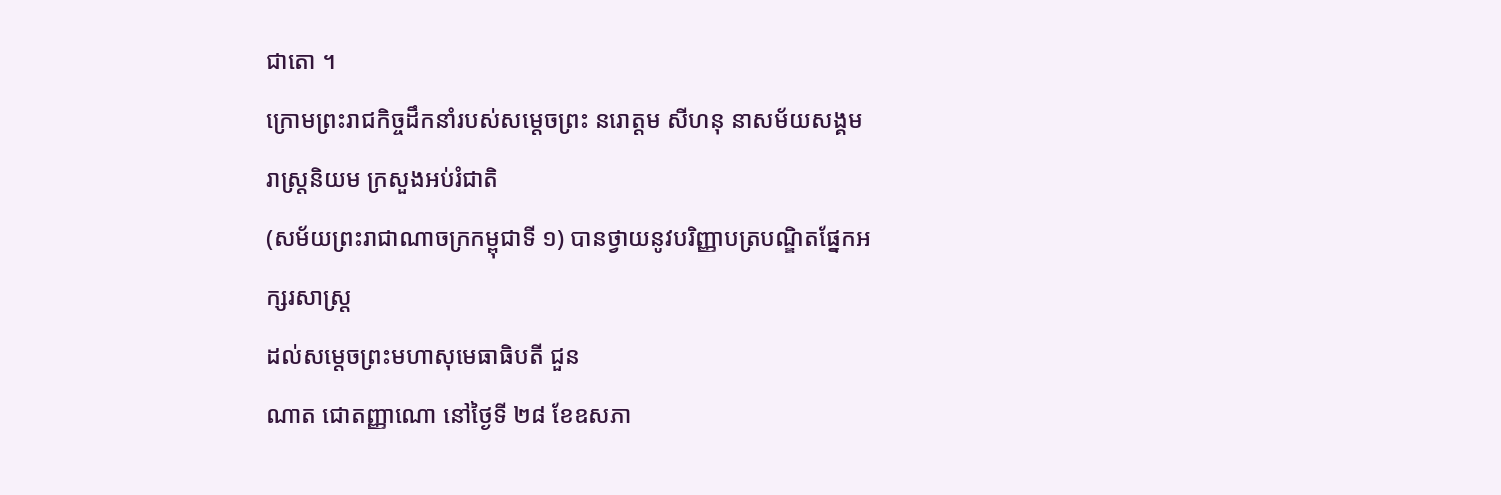ជាតោ ។
ក្រោមព្រះរាជកិច្ចដឹកនាំរបស់សម្តេចព្រះ នរោត្តម សីហនុ នាសម័យសង្គម
រាស្ត្រនិយម ក្រសួងអប់រំជាតិ
(សម័យព្រះរាជាណាចក្រកម្ពុជាទី ១) បានថ្វាយនូវបរិញ្ញាបត្របណ្ឌិតផ្នែកអក្សរសាស្ត្រ
ដល់សម្តេចព្រះមហាសុមេធាធិបតី ជួន
ណាត ជោតញ្ញាណោ នៅថ្ងៃទី ២៨ ខែឧសភា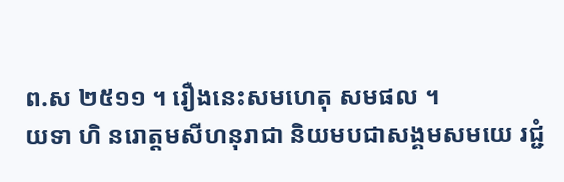ព.ស ២៥១១ ។ រឿងនេះសមហេតុ សមផល ។
យទា ហិ នរោត្តមសីហនុរាជា និយមបជាសង្គមសមយេ រជ្ជំ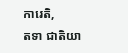ការេតិ,
តទា ជាតិយា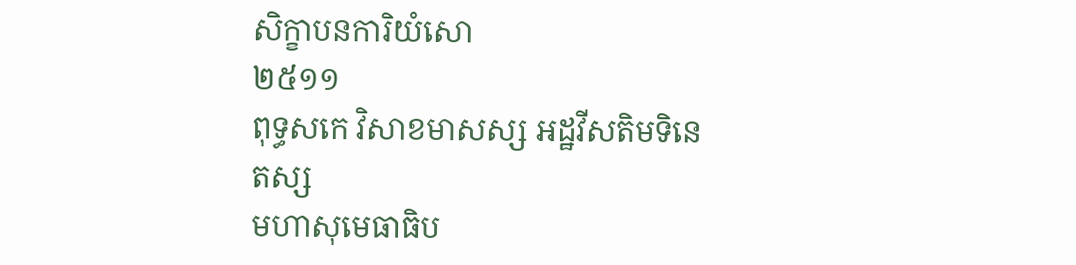សិក្ខាបនការិយំសោ
២៥១១
ពុទ្ធសកេ វិសាខមាសស្ស អដ្ឋវីសតិមទិនេ
តស្ស
មហាសុមេធាធិប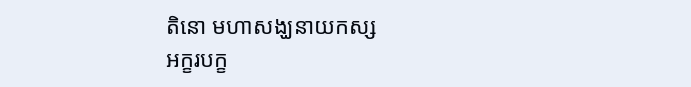តិនោ មហាសង្ឃនាយកស្ស
អក្ខរបក្ខ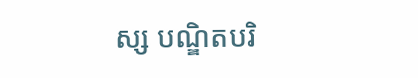ស្ស បណ្ឌិតបរិ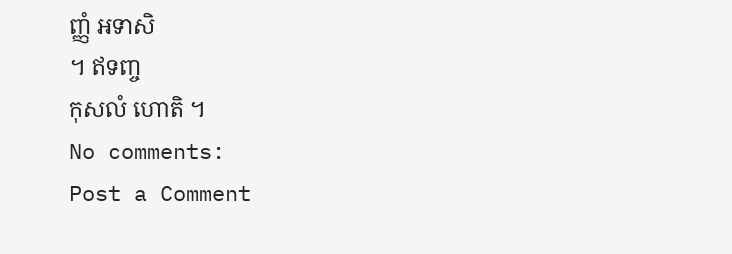ញ្ញំ អទាសិ
។ ឥទញ្ច
កុសលំ ហោតិ ។
No comments:
Post a Comment